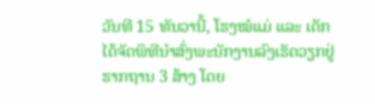ວັນທີ 15 ທັນວານີ້, ໂຮງໝໍແມ່ ແລະ ເດັກ
ໄດ້ຈັດພິທີນຳສົ່ງພະນັກງານລົງເຮັດວຽກຢູ່ຮາກຖານ 3 ສ້າງ ໂດຍ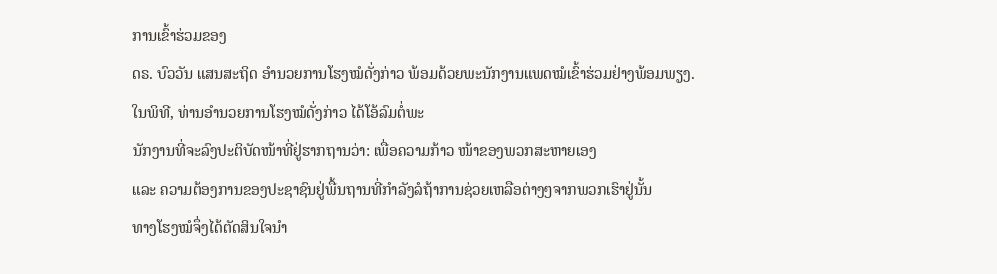ການເຂົ້າຮ່ວມຂອງ
ດຣ. ບົວວັນ ແສນສະຖິດ ອຳນວຍການໂຮງໝໍດັ່ງກ່າວ ພ້ອມດ້ວຍພະນັກງານແພດໝໍເຂົ້າຮ່ວມຢ່າງພ້ອມພຽງ.
ໃນພິທີ, ທ່ານອຳນວຍການໂຮງໝໍດັ່ງກ່າວ ໄດ້ໂອ້ລົມຕໍ່ພະ
ນັກງານທີ່ຈະລົງປະຕິບັດໜ້າທີ່ຢູ່ຮາກຖານວ່າ: ເພື່ອຄວາມກ້າວ ໜ້າຂອງພວກສະຫາຍເອງ
ແລະ ຄວາມຕ້ອງການຂອງປະຊາຊົນຢູ່ພື້ນຖານທີ່ກຳລັງລໍຖ້າການຊ່ວຍເຫລືອຕ່າງໆຈາກພວກເຮົາຢູ່ນັ້ນ
ທາງໂຮງໝໍຈຶ່ງໄດ້ຕັດສິນໃຈນຳ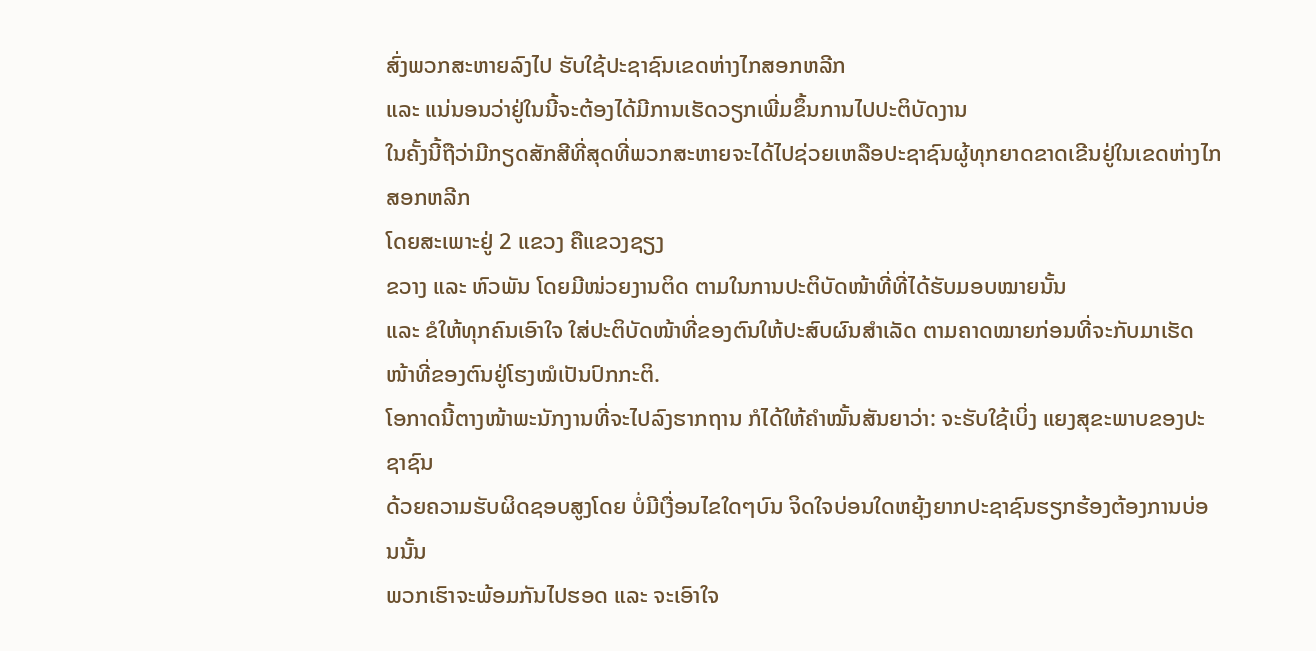ສົ່ງພວກສະຫາຍລົງໄປ ຮັບໃຊ້ປະຊາຊົນເຂດຫ່າງໄກສອກຫລີກ
ແລະ ແນ່ນອນວ່າຢູ່ໃນນີ້ຈະຕ້ອງໄດ້ມີການເຮັດວຽກເພີ່ມຂຶ້ນການໄປປະຕິບັດງານ
ໃນຄັ້ງນີ້ຖືວ່າມີກຽດສັກສີທີ່ສຸດທີ່ພວກສະຫາຍຈະໄດ້ໄປຊ່ວຍເຫລືອປະຊາຊົນຜູ້ທຸກຍາດຂາດເຂີນຢູ່ໃນເຂດຫ່າງໄກສອກຫລີກ
ໂດຍສະເພາະຢູ່ 2 ແຂວງ ຄືແຂວງຊຽງ
ຂວາງ ແລະ ຫົວພັນ ໂດຍມີໜ່ວຍງານຕິດ ຕາມໃນການປະຕິບັດໜ້າທີ່ທີ່ໄດ້ຮັບມອບໝາຍນັ້ນ
ແລະ ຂໍໃຫ້ທຸກຄົນເອົາໃຈ ໃສ່ປະຕິບັດໜ້າທີ່ຂອງຕົນໃຫ້ປະສົບຜົນສຳເລັດ ຕາມຄາດໝາຍກ່ອນທີ່ຈະກັບມາເຮັດໜ້າທີ່ຂອງຕົນຢູ່ໂຮງໝໍເປັນປົກກະຕິ.
ໂອກາດນີ້ຕາງໜ້າພະນັກງານທີ່ຈະໄປລົງຮາກຖານ ກໍໄດ້ໃຫ້ຄຳໝັ້ນສັນຍາວ່າ: ຈະຮັບໃຊ້ເບິ່ງ ແຍງສຸຂະພາບຂອງປະຊາຊົນ
ດ້ວຍຄວາມຮັບຜິດຊອບສູງໂດຍ ບໍ່ມີເງື່ອນໄຂໃດໆບົນ ຈິດໃຈບ່ອນໃດຫຍຸ້ງຍາກປະຊາຊົນຮຽກຮ້ອງຕ້ອງການບ່ອນນັ້ນ
ພວກເຮົາຈະພ້ອມກັນໄປຮອດ ແລະ ຈະເອົາໃຈ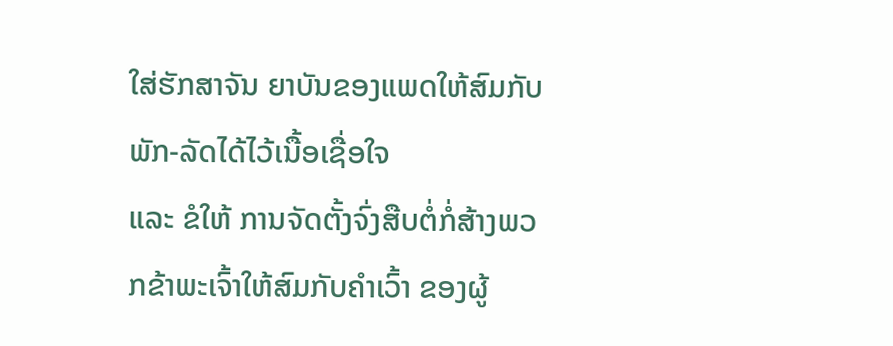ໃສ່ຮັກສາຈັນ ຍາບັນຂອງແພດໃຫ້ສົມກັບພັກ-ລັດໄດ້ໄວ້ເນື້ອເຊື່ອໃຈ
ແລະ ຂໍໃຫ້ ການຈັດຕັ້ງຈົ່ງສືບຕໍ່ກໍ່ສ້າງພວກຂ້າພະເຈົ້າໃຫ້ສົມກັບຄຳເວົ້າ ຂອງຜູ້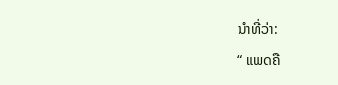ນຳທີ່ວ່າ:
“ ແພດຄື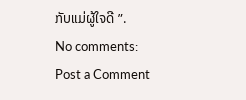ກັບແມ່ຜູ້ໃຈດີ ”.
No comments:
Post a Comment